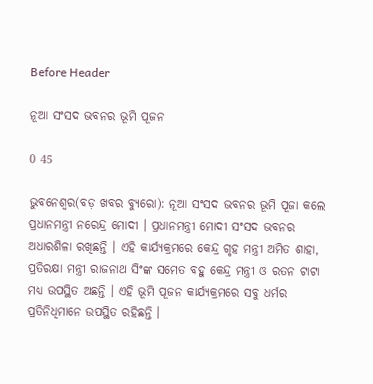Before Header

ନୂଆ ସଂସଦ ଭବନର ଭୂମି ପୂଜନ

0 45

ଭୁବନେଶ୍ୱର(ବଡ଼ ଖବର ବ୍ୟୁରୋ): ନୂଆ ସଂସଦ ଭବନର ଭୂମି ପୂଜା କଲେ ପ୍ରଧାନମନ୍ତ୍ରୀ ନରେନ୍ଦ୍ର ମୋଦୀ । ପ୍ରଧାନମନ୍ତ୍ରୀ ମୋଦୀ ସଂସଦ ଭବନର ଅଧାରଶିଳା ରଖିଛନ୍ତି । ଏହି କାର୍ଯ୍ୟକ୍ରମରେ କେନ୍ଦ୍ର ଗୃହ ମନ୍ତ୍ରୀ ଅମିତ ଶାହା, ପ୍ରତିରକ୍ଷା ମନ୍ତ୍ରୀ ରାଜନାଥ ସିଂଙ୍କ ସମେତ ବହୁ କେନ୍ଦ୍ର ମନ୍ତ୍ରୀ ଓ ରତନ ଟାଟା ମଧ୍ୟ ଉପସ୍ଥିତ ଅଛନ୍ତି । ଏହି ଭୂମି ପୂଜନ କାର୍ଯ୍ୟକ୍ରମରେ ସବୁ ଧର୍ମର ପ୍ରତିନିଧିମାନେ ଉପସ୍ଥିତ ରହିଛନ୍ତି ।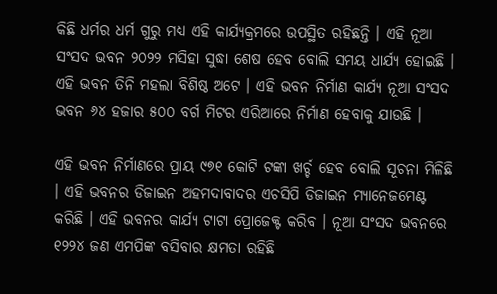କିଛି ଧର୍ମର ଧର୍ମ ଗୁରୁ ମଧ୍ୟ ଏହି କାର୍ଯ୍ୟକ୍ରମରେ ଉପସ୍ଥିତ ରହିଛନ୍ତି । ଏହି ନୂଆ ସଂସଦ ଭବନ ୨୦୨୨ ମସିହା ସୁଦ୍ଧା ଶେଷ ହେବ ବୋଲି ସମୟ ଧାର୍ଯ୍ୟ ହୋଇଛି । ଏହି ଭବନ ତିନି ମହଲା ବିଶିଷ୍ଠ ଅଟେ । ଏହି ଭବନ ନିର୍ମାଣ କାର୍ଯ୍ୟ ନୂଆ ସଂସଦ ଭବନ ୬୪ ହଜାର ୫୦୦ ବର୍ଗ ମିଟର ଏରିଆରେ ନିର୍ମାଣ ହେବାକୁ ଯାଉଛି ।

ଏହି ଭବନ ନିର୍ମାଣରେ ପ୍ରାୟ ୯୭୧ କୋଟି ଟଙ୍କା ଖର୍ଚ୍ଚ ହେବ ବୋଲି ସୂଚନା ମିଳିଛି । ଏହି ଭବନର ଡିଜାଇନ ଅହମଦାବାଦର ଏଚସିପି ଡିଜାଇନ ମ୍ୟାନେଜମେଣ୍ଟ କରିଛି । ଏହି ଭବନର କାର୍ଯ୍ୟ ଟାଟା ପ୍ରୋଜେକ୍ଟ କରିବ । ନୂଆ ସଂସଦ ଭବନରେ ୧୨୨୪ ଜଣ ଏମପିଙ୍କ ବସିବାର କ୍ଷମତା ରହିଛି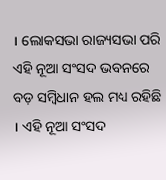। ଲୋକସଭା ରାଜ୍ୟସଭା ପରି ଏହି ନୂଆ ସଂସଦ ଭବନରେ ବଡ଼ ସମ୍ବିଧାନ ହଲ ମଧ୍ୟ ରହିଛି । ଏହି ନୂଆ ସଂସଦ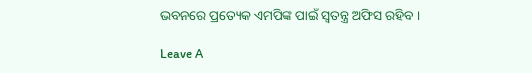ଭବନରେ ପ୍ରତ୍ୟେକ ଏମପିଙ୍କ ପାଇଁ ସ୍ୱତନ୍ତ୍ର ଅଫିସ ରହିବ ।

Leave A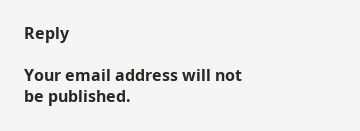Reply

Your email address will not be published.